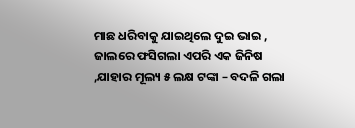ମାଛ ଧରିବାକୁ ଯାଇଥିଲେ ଦୁଇ ଭାଇ , ଜାଲରେ ଫସିଗଲା ଏପରି ଏକ ଜିନିଷ ,ଯାହାର ମୂଲ୍ୟ ୫ ଲକ୍ଷ ଟଙ୍କା – ବଦଳି ଗଲା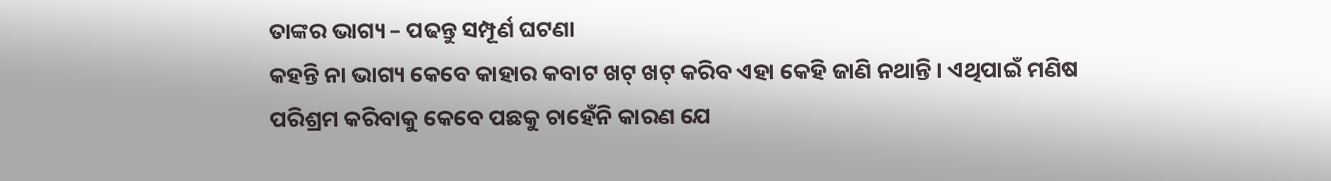ତାଙ୍କର ଭାଗ୍ୟ – ପଢନ୍ତୁ ସମ୍ପୂର୍ଣ ଘଟଣା
କହନ୍ତି ନା ଭାଗ୍ୟ କେବେ କାହାର କବାଟ ଖଟ୍ ଖଟ୍ କରିବ ଏହା କେହି ଜାଣି ନଥାନ୍ତି । ଏଥିପାଇଁ ମଣିଷ ପରିଶ୍ରମ କରିବାକୁ କେବେ ପଛକୁ ଚାହେଁନି କାରଣ ଯେ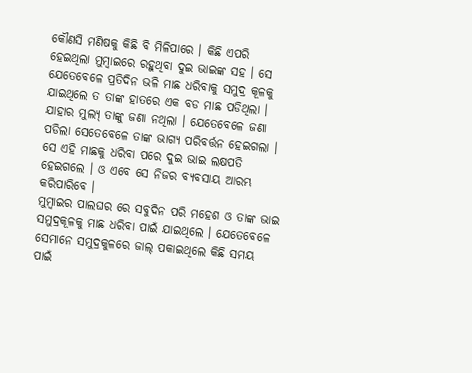କୌଣସି ମଣିଷକୁ କିଛି ବି ମିଳିପାରେ । କିଛି ଏପରି ହେଇଥିଲା ମୁମ୍ବାଇରେ ରହୁଥିବା ଦୁଇ ଭାଇଙ୍କ ସହ । ସେ ଯେତେବେଳେ ପ୍ରତିଦିନ ଭଳି ମାଛ ଧରିବାକୁ ସମୁଦ୍ର କୂଳକୁ ଯାଇଥିଲେ ତ ତାଙ୍କ ହାତରେ ଏକ ବଡ ମାଛ ପଡିଥିଲା । ଯାହାର ମୁଲ୍ୟ୍ ତାଙ୍କୁ ଜଣା ନଥିଲା । ଯେତେବେଳେ ଜଣା ପଡିଲା ସେତେବେଳେ ତାଙ୍କ ଭାଗ୍ୟ ପରିବର୍ତ୍ତନ ହେଇଗଲା । ସେ ଏହି ମାଛକୁ ଧରିବା ପରେ ଦୁଇ ଭାଇ ଲକ୍ଷପତି ହେଇଗଲେ । ଓ ଏବେ ସେ ନିଜର ବ୍ୟବସାୟ ଆରମ୍ଭ କରିପାରିବେ ।
ମୁମ୍ବାଇର ପାଲଘର ରେ ସବୁଦିନ ପରି ମହେଶ ଓ ତାଙ୍କ ଭାଇ ସମୁଦ୍ରକୂଳକୁ ମାଛ ଧରିବା ପାଇଁ ଯାଇଥିଲେ । ଯେତେବେଳେ ସେମାନେ ସମୁଦ୍ରକୁଳରେ ଜାଲ୍ ପକାଇଥିଲେ କିଛି ସମୟ ପାଇଁ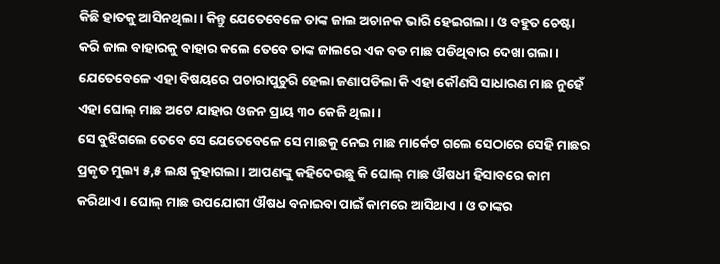କିଛି ହାତକୁ ଆସିନଥିଲା । କିନ୍ତୁ ଯେତେବେଳେ ତାଙ୍କ ଜାଲ ଅଚାନକ ଭାରି ହେଇଗଲା । ଓ ବହୁତ ଚେଷ୍ଟା କରି ଜାଲ ବାହାରକୁ ବାହାର କଲେ ତେବେ ତାଙ୍କ ଜାଲରେ ଏକ ବଡ ମାଛ ପଡିଥିବାର ଦେଖା ଗଲା । ଯେତେବେଳେ ଏହା ବିଷୟରେ ପଚାରାପୁଚୁରି ହେଲା ଜଣାପଡିଲା କି ଏହା କୌଣସି ସାଧାରଣ ମାଛ ନୁହେଁ ଏହା ଘୋଲ୍ ମାଛ ଅଟେ ଯାହାର ଓଜନ ପ୍ରାୟ ୩୦ କେଜି ଥିଲା ।
ସେ ବୁଝିଗଲେ ତେବେ ସେ ଯେତେବେଳେ ସେ ମାଛକୁ ନେଇ ମାଛ ମାର୍କେଟ ଗଲେ ସେଠାରେ ସେହି ମାଛର ପ୍ରକୃତ ମୁଲ୍ୟ ୫,୫ ଲକ୍ଷ କୁହାଗଲା । ଆପଣଙ୍କୁ କହିଦେଉଛୁ କି ଘୋଲ୍ ମାଛ ଔଷଧୀ ହିସାବରେ କାମ କରିଥାଏ । ଘୋଲ୍ ମାଛ ଉପଯୋଗୀ ଔଷଧ ବନାଇବା ପାଇଁ କାମରେ ଆସିଥାଏ । ଓ ତାଙ୍କର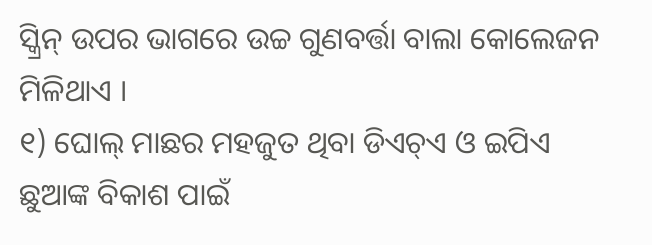ସ୍କ୍ରିନ୍ ଉପର ଭାଗରେ ଉଚ୍ଚ ଗୁଣବର୍ତ୍ତା ବାଲା କୋଲେଜନ ମିଳିଥାଏ ।
୧) ଘୋଲ୍ ମାଛର ମହଜୁତ ଥିବା ଡିଏଚ୍ଏ ଓ ଇପିଏ ଛୁଆଙ୍କ ବିକାଶ ପାଇଁ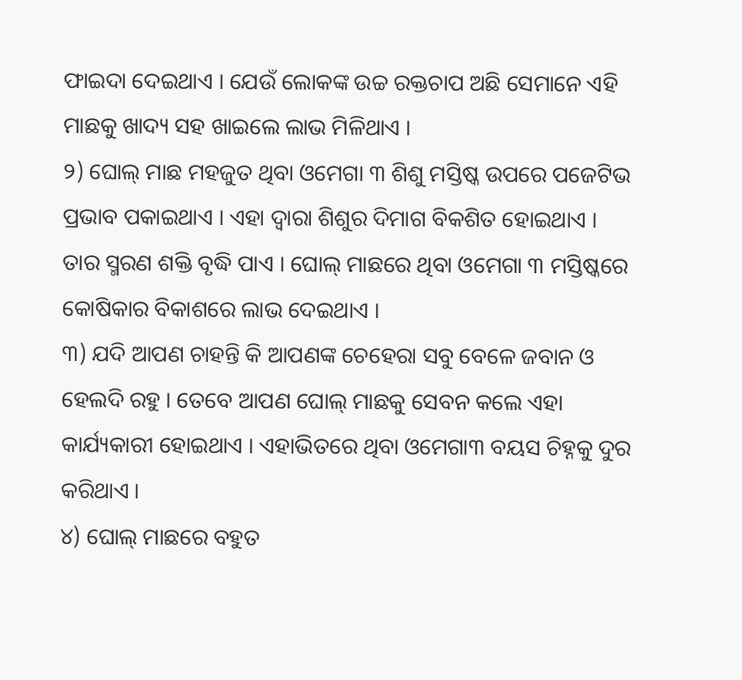ଫାଇଦା ଦେଇଥାଏ । ଯେଉଁ ଲୋକଙ୍କ ଉଚ୍ଚ ରକ୍ତଚାପ ଅଛି ସେମାନେ ଏହି ମାଛକୁ ଖାଦ୍ୟ ସହ ଖାଇଲେ ଲାଭ ମିଳିଥାଏ ।
୨) ଘୋଲ୍ ମାଛ ମହଜୁତ ଥିବା ଓମେଗା ୩ ଶିଶୁ ମସ୍ତିଷ୍କ ଉପରେ ପଜେଟିଭ ପ୍ରଭାବ ପକାଇଥାଏ । ଏହା ଦ୍ୱାରା ଶିଶୁର ଦିମାଗ ବିକଶିତ ହୋଇଥାଏ । ତାର ସ୍ମରଣ ଶକ୍ତି ବୃଦ୍ଧି ପାଏ । ଘୋଲ୍ ମାଛରେ ଥିବା ଓମେଗା ୩ ମସ୍ତିଷ୍କରେ କୋଷିକାର ବିକାଶରେ ଲାଭ ଦେଇଥାଏ ।
୩) ଯଦି ଆପଣ ଚାହନ୍ତି କି ଆପଣଙ୍କ ଚେହେରା ସବୁ ବେଳେ ଜବାନ ଓ ହେଲଦି ରହୁ । ତେବେ ଆପଣ ଘୋଲ୍ ମାଛକୁ ସେବନ କଲେ ଏହା କାର୍ଯ୍ୟକାରୀ ହୋଇଥାଏ । ଏହାଭିତରେ ଥିବା ଓମେଗା୩ ବୟସ ଚିହ୍ନକୁ ଦୁର କରିଥାଏ ।
୪) ଘୋଲ୍ ମାଛରେ ବହୁତ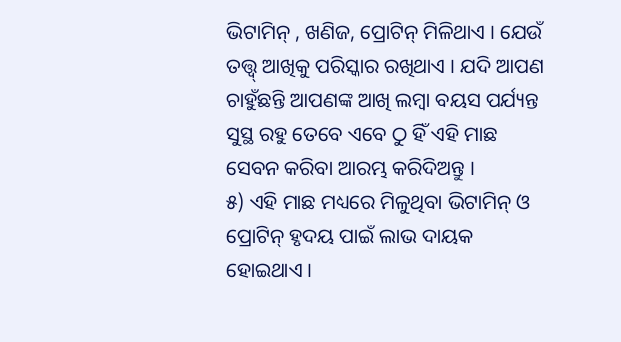ଭିଟାମିନ୍ , ଖଣିଜ, ପ୍ରୋଟିନ୍ ମିଳିଥାଏ । ଯେଉଁ ତତ୍ତ୍ୱ୍ ଆଖିକୁ ପରିସ୍କାର ରଖିଥାଏ । ଯଦି ଆପଣ ଚାହୁଁଛନ୍ତି ଆପଣଙ୍କ ଆଖି ଲମ୍ବା ବୟସ ପର୍ଯ୍ୟନ୍ତ ସୁସ୍ଥ ରହୁ ତେବେ ଏବେ ଠୁ ହିଁ ଏହି ମାଛ ସେବନ କରିବା ଆରମ୍ଭ କରିଦିଅନ୍ତୁ ।
୫) ଏହି ମାଛ ମଧ୍ୟରେ ମିଳୁଥିବା ଭିଟାମିନ୍ ଓ ପ୍ରୋଟିନ୍ ହୃଦୟ ପାଇଁ ଲାଭ ଦାୟକ ହୋଇଥାଏ ।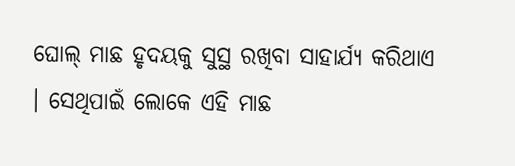ଘୋଲ୍ ମାଛ ହୃଦୟକୁ ସୁସ୍ଥ ରଖିବା ସାହାର୍ଯ୍ୟ କରିଥାଏ । ସେଥିପାଇଁ ଲୋକେ ଏହି ମାଛ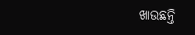ଖାଉଛନ୍ତି